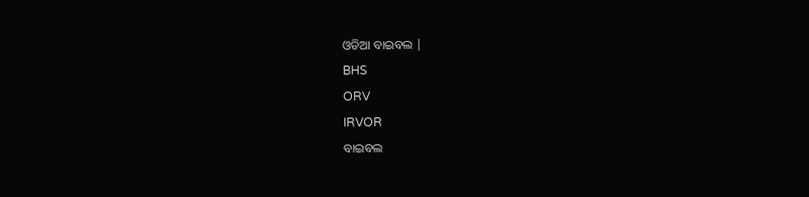ଓଡିଆ ବାଇବଲ |
BHS
ORV
IRVOR
ବାଇବଲ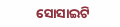ସୋସାଇଟି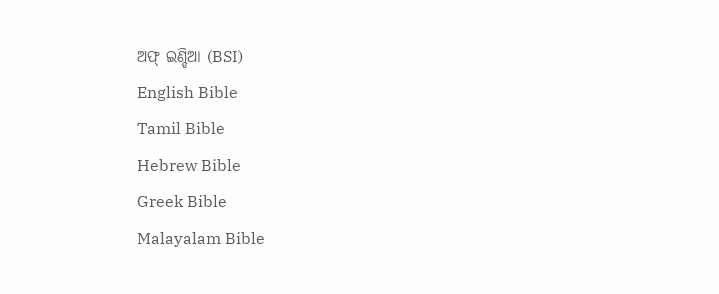ଅଫ୍ ଇଣ୍ଡିଆ (BSI)
English Bible
Tamil Bible
Hebrew Bible
Greek Bible
Malayalam Bible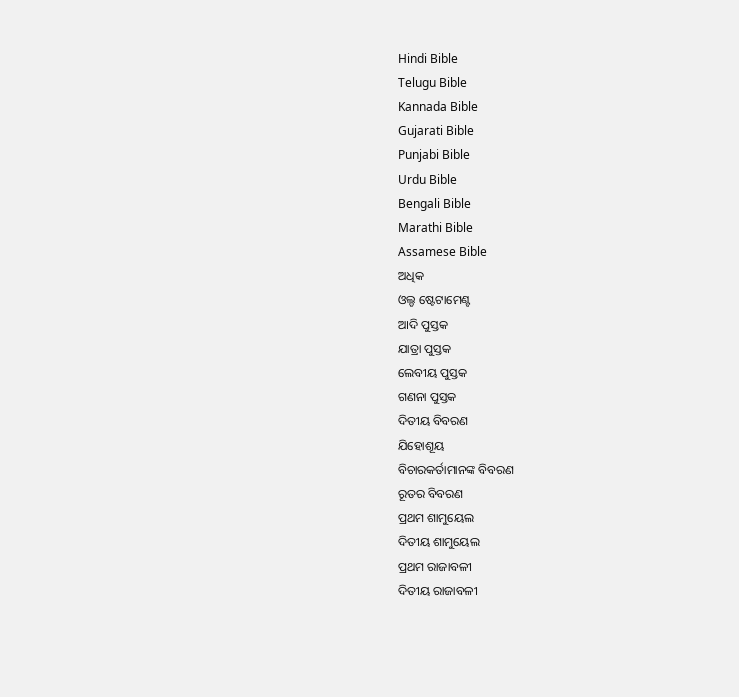Hindi Bible
Telugu Bible
Kannada Bible
Gujarati Bible
Punjabi Bible
Urdu Bible
Bengali Bible
Marathi Bible
Assamese Bible
ଅଧିକ
ଓଲ୍ଡ ଷ୍ଟେଟାମେଣ୍ଟ
ଆଦି ପୁସ୍ତକ
ଯାତ୍ରା ପୁସ୍ତକ
ଲେବୀୟ ପୁସ୍ତକ
ଗଣନା ପୁସ୍ତକ
ଦିତୀୟ ବିବରଣ
ଯିହୋଶୂୟ
ବିଚାରକର୍ତାମାନଙ୍କ ବିବରଣ
ରୂତର ବିବରଣ
ପ୍ରଥମ ଶାମୁୟେଲ
ଦିତୀୟ ଶାମୁୟେଲ
ପ୍ରଥମ ରାଜାବଳୀ
ଦିତୀୟ ରାଜାବଳୀ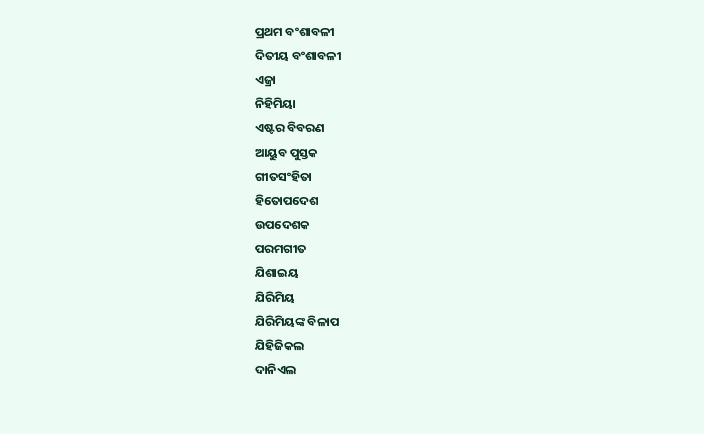ପ୍ରଥମ ବଂଶାବଳୀ
ଦିତୀୟ ବଂଶାବଳୀ
ଏଜ୍ରା
ନିହିମିୟା
ଏଷ୍ଟର ବିବରଣ
ଆୟୁବ ପୁସ୍ତକ
ଗୀତସଂହିତା
ହିତୋପଦେଶ
ଉପଦେଶକ
ପରମଗୀତ
ଯିଶାଇୟ
ଯିରିମିୟ
ଯିରିମିୟଙ୍କ ବିଳାପ
ଯିହିଜିକଲ
ଦାନିଏଲ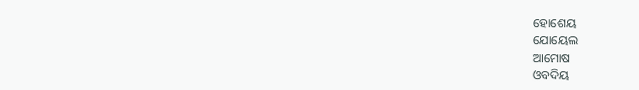ହୋଶେୟ
ଯୋୟେଲ
ଆମୋଷ
ଓବଦିୟ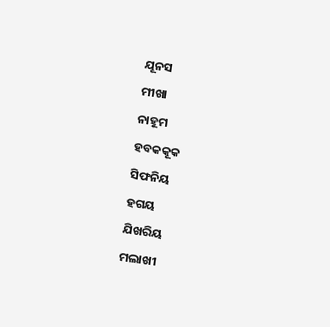ଯୂନସ
ମୀଖା
ନାହୂମ
ହବକକୂକ
ସିଫନିୟ
ହଗୟ
ଯିଖରିୟ
ମଲାଖୀ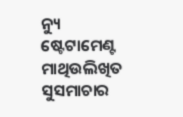ନ୍ୟୁ ଷ୍ଟେଟାମେଣ୍ଟ
ମାଥିଉଲିଖିତ ସୁସମାଚାର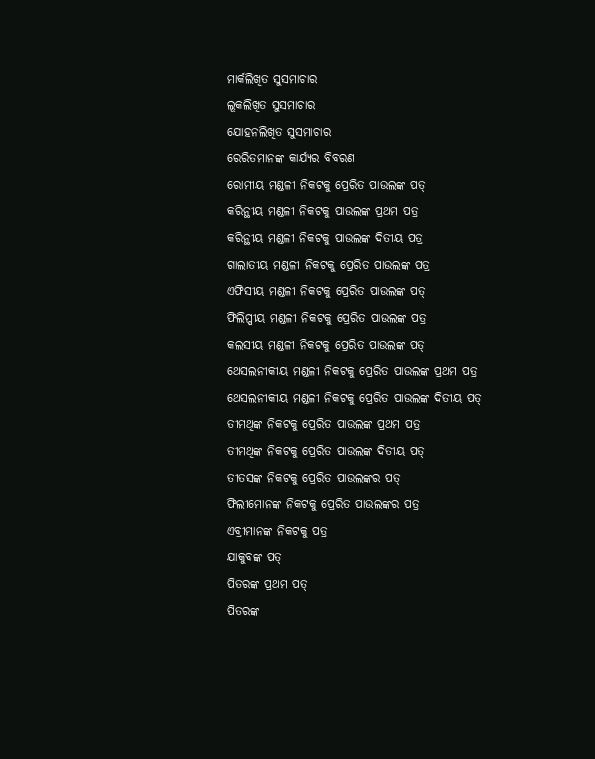ମାର୍କଲିଖିତ ସୁସମାଚାର
ଲୂକଲିଖିତ ସୁସମାଚାର
ଯୋହନଲିଖିତ ସୁସମାଚାର
ରେରିତମାନଙ୍କ କାର୍ଯ୍ୟର ବିବରଣ
ରୋମୀୟ ମଣ୍ଡଳୀ ନିକଟକୁ ପ୍ରେରିତ ପାଉଲଙ୍କ ପତ୍
କରିନ୍ଥୀୟ ମଣ୍ଡଳୀ ନିକଟକୁ ପାଉଲଙ୍କ ପ୍ରଥମ ପତ୍ର
କରିନ୍ଥୀୟ ମଣ୍ଡଳୀ ନିକଟକୁ ପାଉଲଙ୍କ ଦିତୀୟ ପତ୍ର
ଗାଲାତୀୟ ମଣ୍ଡଳୀ ନିକଟକୁ ପ୍ରେରିତ ପାଉଲଙ୍କ ପତ୍ର
ଏଫିସୀୟ ମଣ୍ଡଳୀ ନିକଟକୁ ପ୍ରେରିତ ପାଉଲଙ୍କ ପତ୍
ଫିଲିପ୍ପୀୟ ମଣ୍ଡଳୀ ନିକଟକୁ ପ୍ରେରିତ ପାଉଲଙ୍କ ପତ୍ର
କଲସୀୟ ମଣ୍ଡଳୀ ନିକଟକୁ ପ୍ରେରିତ ପାଉଲଙ୍କ ପତ୍
ଥେସଲନୀକୀୟ ମଣ୍ଡଳୀ ନିକଟକୁ ପ୍ରେରିତ ପାଉଲଙ୍କ ପ୍ରଥମ ପତ୍ର
ଥେସଲନୀକୀୟ ମଣ୍ଡଳୀ ନିକଟକୁ ପ୍ରେରିତ ପାଉଲଙ୍କ ଦିତୀୟ ପତ୍
ତୀମଥିଙ୍କ ନିକଟକୁ ପ୍ରେରିତ ପାଉଲଙ୍କ ପ୍ରଥମ ପତ୍ର
ତୀମଥିଙ୍କ ନିକଟକୁ ପ୍ରେରିତ ପାଉଲଙ୍କ ଦିତୀୟ ପତ୍
ତୀତସଙ୍କ ନିକଟକୁ ପ୍ରେରିତ ପାଉଲଙ୍କର ପତ୍
ଫିଲୀମୋନଙ୍କ ନିକଟକୁ ପ୍ରେରିତ ପାଉଲଙ୍କର ପତ୍ର
ଏବ୍ରୀମାନଙ୍କ ନିକଟକୁ ପତ୍ର
ଯାକୁବଙ୍କ ପତ୍
ପିତରଙ୍କ ପ୍ରଥମ ପତ୍
ପିତରଙ୍କ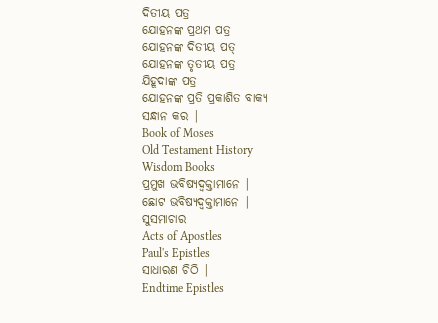ଦିତୀୟ ପତ୍ର
ଯୋହନଙ୍କ ପ୍ରଥମ ପତ୍ର
ଯୋହନଙ୍କ ଦିତୀୟ ପତ୍
ଯୋହନଙ୍କ ତୃତୀୟ ପତ୍ର
ଯିହୂଦାଙ୍କ ପତ୍ର
ଯୋହନଙ୍କ ପ୍ରତି ପ୍ରକାଶିତ ବାକ୍ୟ
ସନ୍ଧାନ କର |
Book of Moses
Old Testament History
Wisdom Books
ପ୍ରମୁଖ ଭବିଷ୍ୟଦ୍ବକ୍ତାମାନେ |
ଛୋଟ ଭବିଷ୍ୟଦ୍ବକ୍ତାମାନେ |
ସୁସମାଚାର
Acts of Apostles
Paul's Epistles
ସାଧାରଣ ଚିଠି |
Endtime Epistles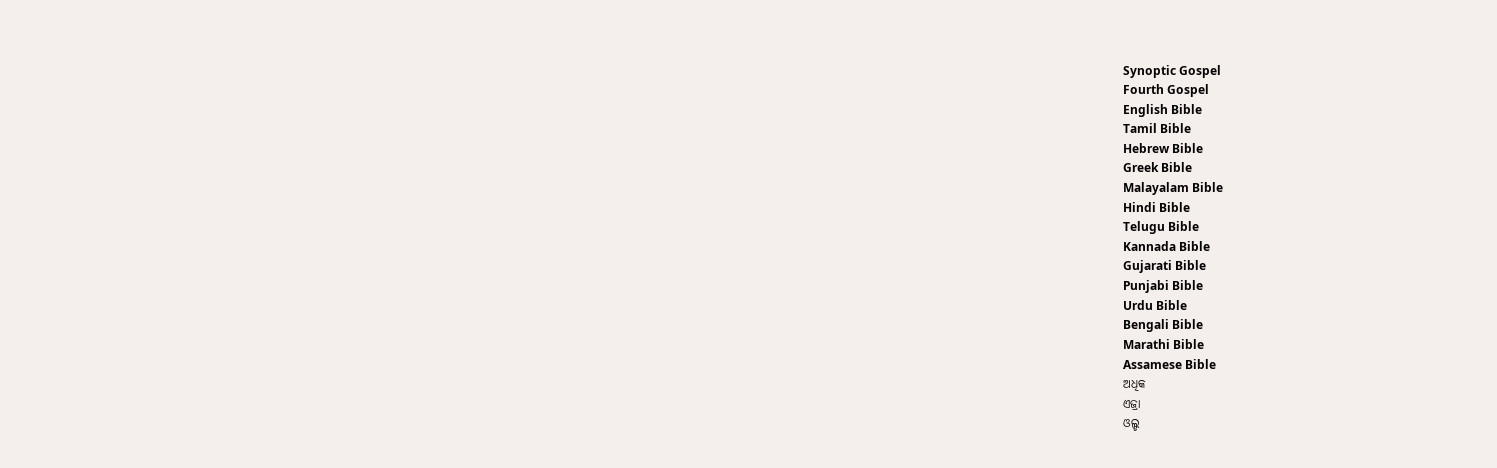Synoptic Gospel
Fourth Gospel
English Bible
Tamil Bible
Hebrew Bible
Greek Bible
Malayalam Bible
Hindi Bible
Telugu Bible
Kannada Bible
Gujarati Bible
Punjabi Bible
Urdu Bible
Bengali Bible
Marathi Bible
Assamese Bible
ଅଧିକ
ଏଜ୍ରା
ଓଲ୍ଡ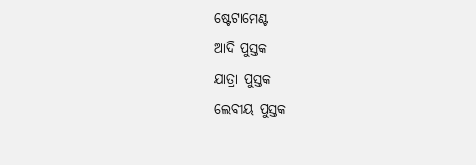ଷ୍ଟେଟାମେଣ୍ଟ
ଆଦି ପୁସ୍ତକ
ଯାତ୍ରା ପୁସ୍ତକ
ଲେବୀୟ ପୁସ୍ତକ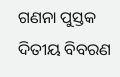ଗଣନା ପୁସ୍ତକ
ଦିତୀୟ ବିବରଣ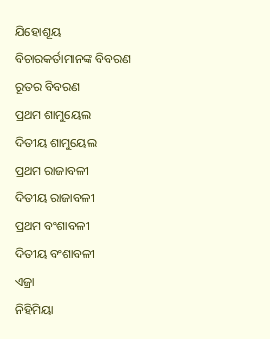ଯିହୋଶୂୟ
ବିଚାରକର୍ତାମାନଙ୍କ ବିବରଣ
ରୂତର ବିବରଣ
ପ୍ରଥମ ଶାମୁୟେଲ
ଦିତୀୟ ଶାମୁୟେଲ
ପ୍ରଥମ ରାଜାବଳୀ
ଦିତୀୟ ରାଜାବଳୀ
ପ୍ରଥମ ବଂଶାବଳୀ
ଦିତୀୟ ବଂଶାବଳୀ
ଏଜ୍ରା
ନିହିମିୟା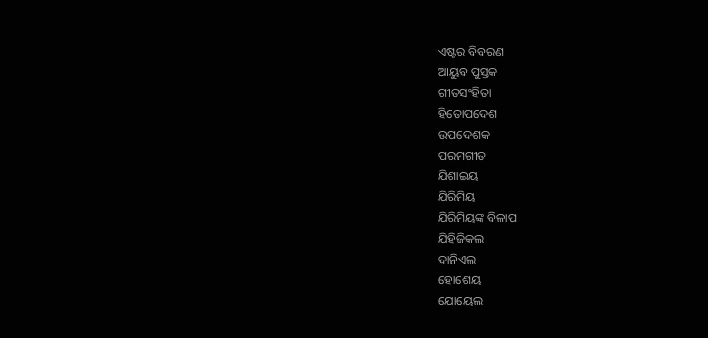ଏଷ୍ଟର ବିବରଣ
ଆୟୁବ ପୁସ୍ତକ
ଗୀତସଂହିତା
ହିତୋପଦେଶ
ଉପଦେଶକ
ପରମଗୀତ
ଯିଶାଇୟ
ଯିରିମିୟ
ଯିରିମିୟଙ୍କ ବିଳାପ
ଯିହିଜିକଲ
ଦାନିଏଲ
ହୋଶେୟ
ଯୋୟେଲ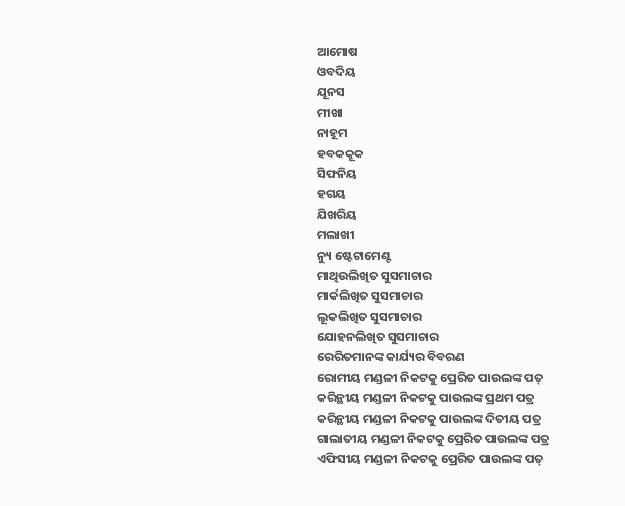ଆମୋଷ
ଓବଦିୟ
ଯୂନସ
ମୀଖା
ନାହୂମ
ହବକକୂକ
ସିଫନିୟ
ହଗୟ
ଯିଖରିୟ
ମଲାଖୀ
ନ୍ୟୁ ଷ୍ଟେଟାମେଣ୍ଟ
ମାଥିଉଲିଖିତ ସୁସମାଚାର
ମାର୍କଲିଖିତ ସୁସମାଚାର
ଲୂକଲିଖିତ ସୁସମାଚାର
ଯୋହନଲିଖିତ ସୁସମାଚାର
ରେରିତମାନଙ୍କ କାର୍ଯ୍ୟର ବିବରଣ
ରୋମୀୟ ମଣ୍ଡଳୀ ନିକଟକୁ ପ୍ରେରିତ ପାଉଲଙ୍କ ପତ୍
କରିନ୍ଥୀୟ ମଣ୍ଡଳୀ ନିକଟକୁ ପାଉଲଙ୍କ ପ୍ରଥମ ପତ୍ର
କରିନ୍ଥୀୟ ମଣ୍ଡଳୀ ନିକଟକୁ ପାଉଲଙ୍କ ଦିତୀୟ ପତ୍ର
ଗାଲାତୀୟ ମଣ୍ଡଳୀ ନିକଟକୁ ପ୍ରେରିତ ପାଉଲଙ୍କ ପତ୍ର
ଏଫିସୀୟ ମଣ୍ଡଳୀ ନିକଟକୁ ପ୍ରେରିତ ପାଉଲଙ୍କ ପତ୍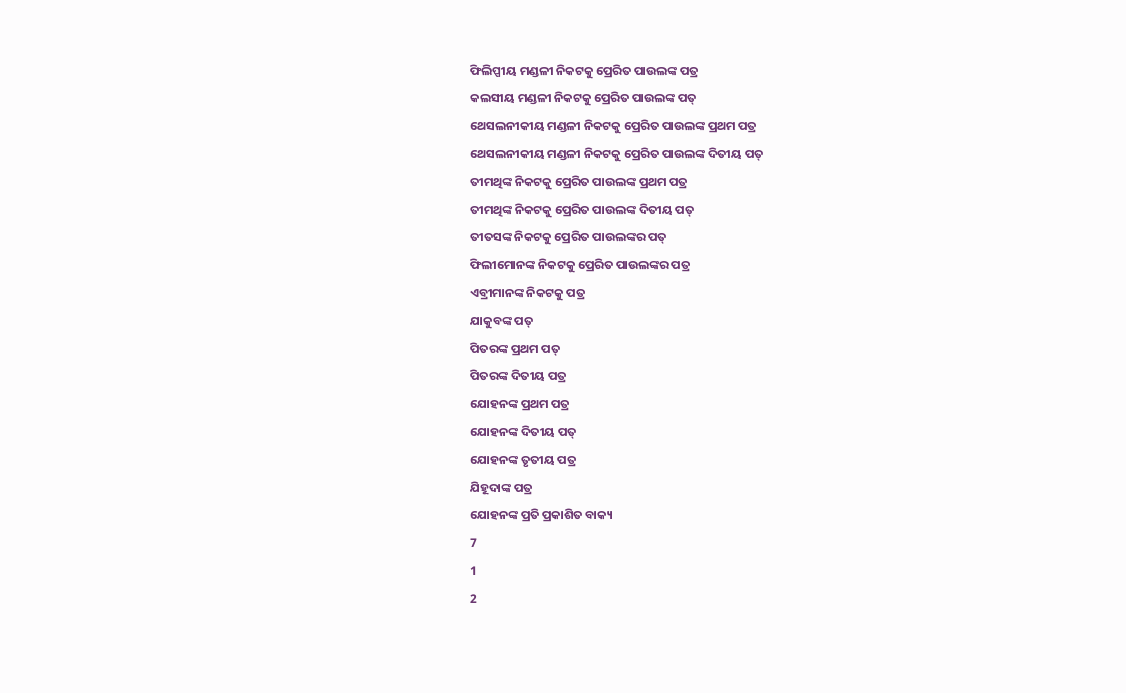ଫିଲିପ୍ପୀୟ ମଣ୍ଡଳୀ ନିକଟକୁ ପ୍ରେରିତ ପାଉଲଙ୍କ ପତ୍ର
କଲସୀୟ ମଣ୍ଡଳୀ ନିକଟକୁ ପ୍ରେରିତ ପାଉଲଙ୍କ ପତ୍
ଥେସଲନୀକୀୟ ମଣ୍ଡଳୀ ନିକଟକୁ ପ୍ରେରିତ ପାଉଲଙ୍କ ପ୍ରଥମ ପତ୍ର
ଥେସଲନୀକୀୟ ମଣ୍ଡଳୀ ନିକଟକୁ ପ୍ରେରିତ ପାଉଲଙ୍କ ଦିତୀୟ ପତ୍
ତୀମଥିଙ୍କ ନିକଟକୁ ପ୍ରେରିତ ପାଉଲଙ୍କ ପ୍ରଥମ ପତ୍ର
ତୀମଥିଙ୍କ ନିକଟକୁ ପ୍ରେରିତ ପାଉଲଙ୍କ ଦିତୀୟ ପତ୍
ତୀତସଙ୍କ ନିକଟକୁ ପ୍ରେରିତ ପାଉଲଙ୍କର ପତ୍
ଫିଲୀମୋନଙ୍କ ନିକଟକୁ ପ୍ରେରିତ ପାଉଲଙ୍କର ପତ୍ର
ଏବ୍ରୀମାନଙ୍କ ନିକଟକୁ ପତ୍ର
ଯାକୁବଙ୍କ ପତ୍
ପିତରଙ୍କ ପ୍ରଥମ ପତ୍
ପିତରଙ୍କ ଦିତୀୟ ପତ୍ର
ଯୋହନଙ୍କ ପ୍ରଥମ ପତ୍ର
ଯୋହନଙ୍କ ଦିତୀୟ ପତ୍
ଯୋହନଙ୍କ ତୃତୀୟ ପତ୍ର
ଯିହୂଦାଙ୍କ ପତ୍ର
ଯୋହନଙ୍କ ପ୍ରତି ପ୍ରକାଶିତ ବାକ୍ୟ
7
1
2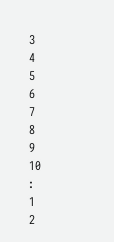3
4
5
6
7
8
9
10
:
1
2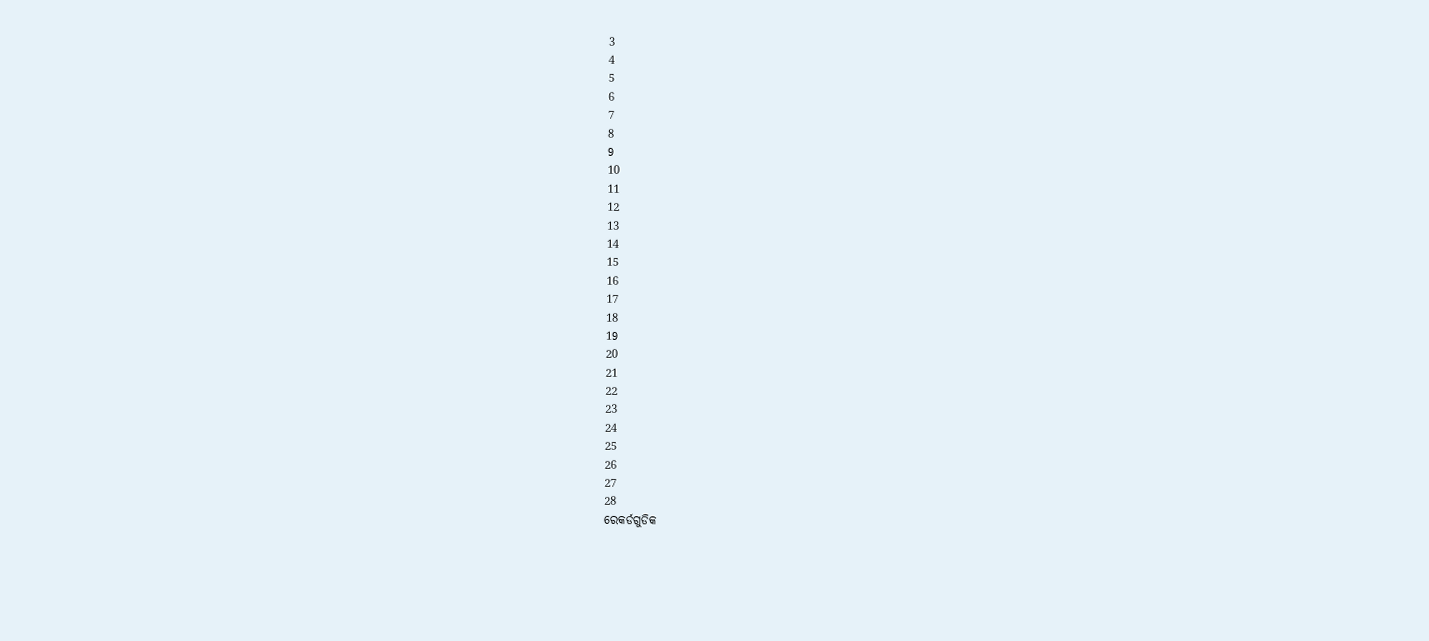3
4
5
6
7
8
9
10
11
12
13
14
15
16
17
18
19
20
21
22
23
24
25
26
27
28
ରେକର୍ଡଗୁଡିକ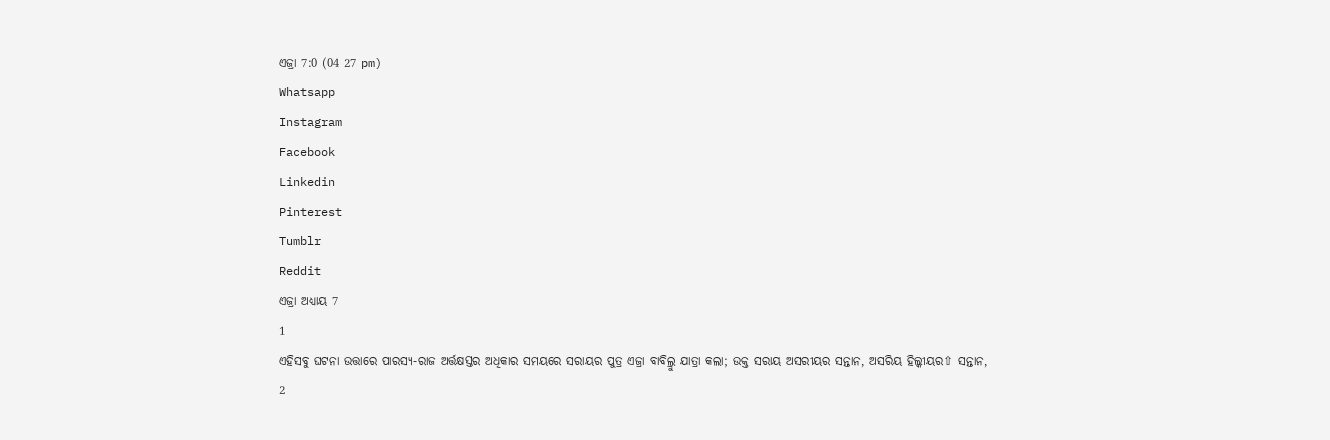ଏଜ୍ରା 7:0 (04 27 pm)
Whatsapp
Instagram
Facebook
Linkedin
Pinterest
Tumblr
Reddit
ଏଜ୍ରା ଅଧ୍ୟାୟ 7
1
ଏହିସବୁ ଘଟନା ଉତ୍ତାରେ ପାରସ୍ୟ-ରାଜ ଅର୍ତ୍ତକ୍ଷସ୍ତର ଅଧିକାର ସମୟରେ ସରାୟର ପୁତ୍ର ଏଜ୍ରା ବାବିଲ୍ରୁ ଯାତ୍ରା କଲା; ଉକ୍ତ ସରାୟ ଅସରୀୟର ସନ୍ତାନ, ଅସରିୟ ହିଲ୍କୀୟର⇧ ସନ୍ତାନ,
2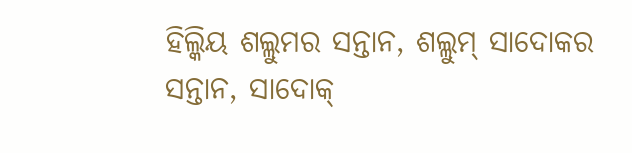ହିଲ୍କିୟ ଶଲ୍ଲୁମର ସନ୍ତାନ, ଶଲ୍ଲୁମ୍ ସାଦୋକର ସନ୍ତାନ, ସାଦୋକ୍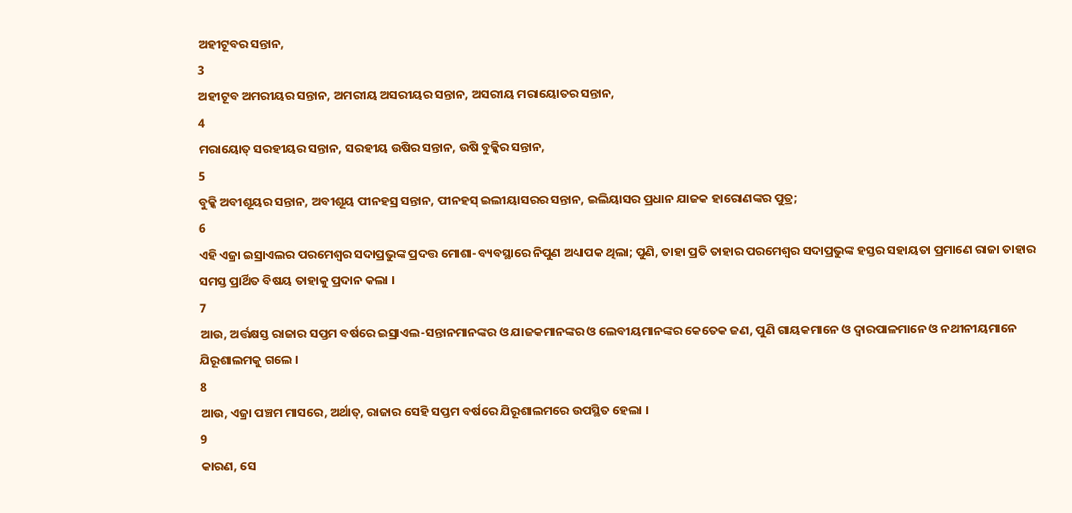ଅହୀଟୂବର ସନ୍ତାନ,
3
ଅହୀଟୂବ ଅମରୀୟର ସନ୍ତାନ, ଅମରୀୟ ଅସରୀୟର ସନ୍ତାନ, ଅସରୀୟ ମରାୟୋତର ସନ୍ତାନ,
4
ମରାୟୋତ୍ ସରହୀୟର ସନ୍ତାନ, ସରହୀୟ ଉଷିର ସନ୍ତାନ, ଉଷି ବୁକ୍କିର ସନ୍ତାନ,
5
ବୁକ୍କି ଅବୀଶୂୟର ସନ୍ତାନ, ଅବୀଶୂୟ ପୀନହସ୍ର ସନ୍ତାନ, ପୀନହସ୍ ଇଲୀୟାସରର ସନ୍ତାନ, ଇଲିୟାସର ପ୍ରଧାନ ଯାଜକ ହାରୋଣଙ୍କର ପୁତ୍ର;
6
ଏହି ଏଜ୍ରା ଇସ୍ରାଏଲର ପରମେଶ୍ଵର ସଦାପ୍ରଭୁଙ୍କ ପ୍ରଦତ୍ତ ମୋଶା-ବ୍ୟବସ୍ଥାରେ ନିପୁଣ ଅଧ୍ୟାପକ ଥିଲା; ପୁଣି, ତାହା ପ୍ରତି ତାହାର ପରମେଶ୍ଵର ସଦାପ୍ରଭୁଙ୍କ ହସ୍ତର ସହାୟତା ପ୍ରମାଣେ ରାଜା ତାହାର ସମସ୍ତ ପ୍ରାର୍ଥିତ ବିଷୟ ତାହାକୁ ପ୍ରଦାନ କଲା ।
7
ଆଉ, ଅର୍ତ୍ତକ୍ଷସ୍ତ ରାଜାର ସପ୍ତମ ବର୍ଷରେ ଇସ୍ରାଏଲ-ସନ୍ତାନମାନଙ୍କର ଓ ଯାଜକମାନଙ୍କର ଓ ଲେବୀୟମାନଙ୍କର କେତେକ ଜଣ, ପୁଣି ଗାୟକମାନେ ଓ ଦ୍ଵାରପାଳମାନେ ଓ ନଥୀନୀୟମାନେ ଯିରୂଶାଲମକୁ ଗଲେ ।
8
ଆଉ, ଏଜ୍ରା ପଞ୍ଚମ ମାସରେ, ଅର୍ଥାତ୍, ରାଜାର ସେହି ସପ୍ତମ ବର୍ଷରେ ଯିରୂଶାଲମରେ ଉପସ୍ଥିତ ହେଲା ।
9
କାରଣ, ସେ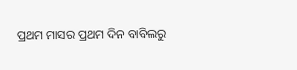ପ୍ରଥମ ମାସର ପ୍ରଥମ ଦିନ ବାବିଲରୁ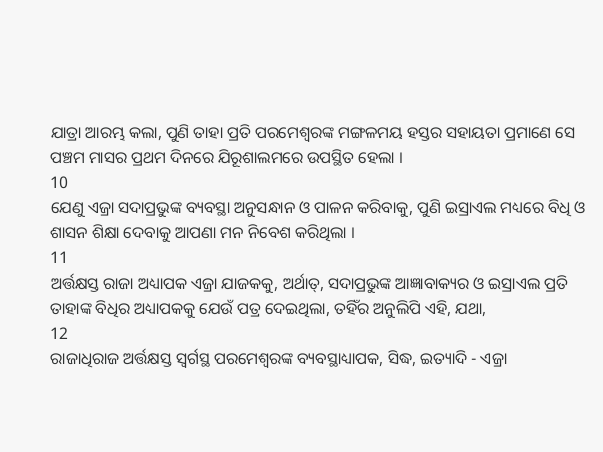ଯାତ୍ରା ଆରମ୍ଭ କଲା, ପୁଣି ତାହା ପ୍ରତି ପରମେଶ୍ଵରଙ୍କ ମଙ୍ଗଳମୟ ହସ୍ତର ସହାୟତା ପ୍ରମାଣେ ସେ ପଞ୍ଚମ ମାସର ପ୍ରଥମ ଦିନରେ ଯିରୂଶାଲମରେ ଉପସ୍ଥିତ ହେଲା ।
10
ଯେଣୁ ଏଜ୍ରା ସଦାପ୍ରଭୁଙ୍କ ବ୍ୟବସ୍ଥା ଅନୁସନ୍ଧାନ ଓ ପାଳନ କରିବାକୁ, ପୁଣି ଇସ୍ରାଏଲ ମଧ୍ୟରେ ବିଧି ଓ ଶାସନ ଶିକ୍ଷା ଦେବାକୁ ଆପଣା ମନ ନିବେଶ କରିଥିଲା ।
11
ଅର୍ତ୍ତକ୍ଷସ୍ତ ରାଜା ଅଧ୍ୟାପକ ଏଜ୍ରା ଯାଜକକୁ, ଅର୍ଥାତ୍, ସଦାପ୍ରଭୁଙ୍କ ଆଜ୍ଞାବାକ୍ୟର ଓ ଇସ୍ରାଏଲ ପ୍ରତି ତାହାଙ୍କ ବିଧିର ଅଧ୍ୟାପକକୁ ଯେଉଁ ପତ୍ର ଦେଇଥିଲା, ତହିଁର ଅନୁଲିପି ଏହି, ଯଥା,
12
ରାଜାଧିରାଜ ଅର୍ତ୍ତକ୍ଷସ୍ତ ସ୍ଵର୍ଗସ୍ଥ ପରମେଶ୍ଵରଙ୍କ ବ୍ୟବସ୍ଥାଧ୍ୟାପକ, ସିଦ୍ଧ, ଇତ୍ୟାଦି - ଏଜ୍ରା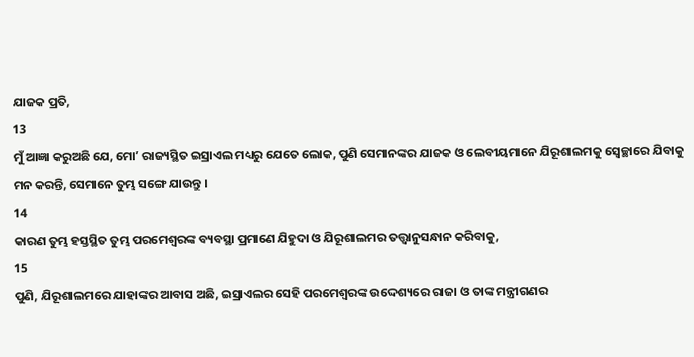ଯାଜକ ପ୍ରତି,
13
ମୁଁ ଆଜ୍ଞା କରୁଅଛି ଯେ, ମୋʼ ରାଜ୍ୟସ୍ଥିତ ଇସ୍ରାଏଲ ମଧ୍ୟରୁ ଯେତେ ଲୋକ, ପୁଣି ସେମାନଙ୍କର ଯାଜକ ଓ ଲେବୀୟମାନେ ଯିରୂଶାଲମକୁ ସ୍ଵେଚ୍ଛାରେ ଯିବାକୁ ମନ କରନ୍ତି, ସେମାନେ ତୁମ୍ଭ ସଙ୍ଗେ ଯାଉନ୍ତୁ ।
14
କାରଣ ତୁମ୍ଭ ହସ୍ତସ୍ଥିତ ତୁମ୍ଭ ପରମେଶ୍ଵରଙ୍କ ବ୍ୟବସ୍ଥା ପ୍ରମାଣେ ଯିହୁଦା ଓ ଯିରୂଶାଲମର ତତ୍ତ୍ଵାନୁସନ୍ଧାନ କରିବାକୁ,
15
ପୁଣି, ଯିରୂଶାଲମରେ ଯାହାଙ୍କର ଆବାସ ଅଛି, ଇସ୍ରାଏଲର ସେହି ପରମେଶ୍ଵରଙ୍କ ଉଦ୍ଦେଶ୍ୟରେ ରାଜା ଓ ତାଙ୍କ ମନ୍ତ୍ରୀଗଣର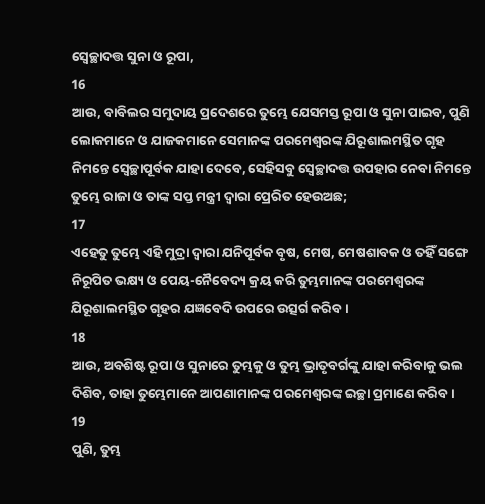ସ୍ଵେଚ୍ଛାଦତ୍ତ ସୁନା ଓ ରୂପା,
16
ଆଉ, ବାବିଲର ସମୁଦାୟ ପ୍ରଦେଶରେ ତୁମ୍ଭେ ଯେସମସ୍ତ ରୂପା ଓ ସୁନା ପାଇବ, ପୁଣି ଲୋକମାନେ ଓ ଯାଜକମାନେ ସେମାନଙ୍କ ପରମେଶ୍ଵରଙ୍କ ଯିରୂଶାଲମସ୍ଥିତ ଗୃହ ନିମନ୍ତେ ସ୍ଵେଚ୍ଛାପୂର୍ବକ ଯାହା ଦେବେ, ସେହିସବୁ ସ୍ଵେଚ୍ଛାଦତ୍ତ ଉପହାର ନେବା ନିମନ୍ତେ ତୁମ୍ଭେ ରାଜା ଓ ତାଙ୍କ ସପ୍ତ ମନ୍ତ୍ରୀ ଦ୍ଵାରା ପ୍ରେରିତ ହେଉଅଛ;
17
ଏହେତୁ ତୁମ୍ଭେ ଏହି ମୁଦ୍ରା ଦ୍ଵାରା ଯନିପୂର୍ବକ ବୃଷ, ମେଷ, ମେଷଶାବକ ଓ ତହିଁ ସଙ୍ଗେ ନିରୂପିତ ଭକ୍ଷ୍ୟ ଓ ପେୟ-ନୈବେଦ୍ୟ କ୍ରୟ କରି ତୁମ୍ଭମାନଙ୍କ ପରମେଶ୍ଵରଙ୍କ ଯିରୂଶାଲମସ୍ଥିତ ଗୃହର ଯଜ୍ଞବେଦି ଉପରେ ଉତ୍ସର୍ଗ କରିବ ।
18
ଆଉ, ଅବଶିଷ୍ଟ ରୂପା ଓ ସୁନାରେ ତୁମ୍ଭକୁ ଓ ତୁମ୍ଭ ଭ୍ରାତୃବର୍ଗଙ୍କୁ ଯାହା କରିବାକୁ ଭଲ ଦିଶିବ, ତାହା ତୁମ୍ଭେମାନେ ଆପଣାମାନଙ୍କ ପରମେଶ୍ଵରଙ୍କ ଇଚ୍ଛା ପ୍ରମାଣେ କରିବ ।
19
ପୁଣି, ତୁମ୍ଭ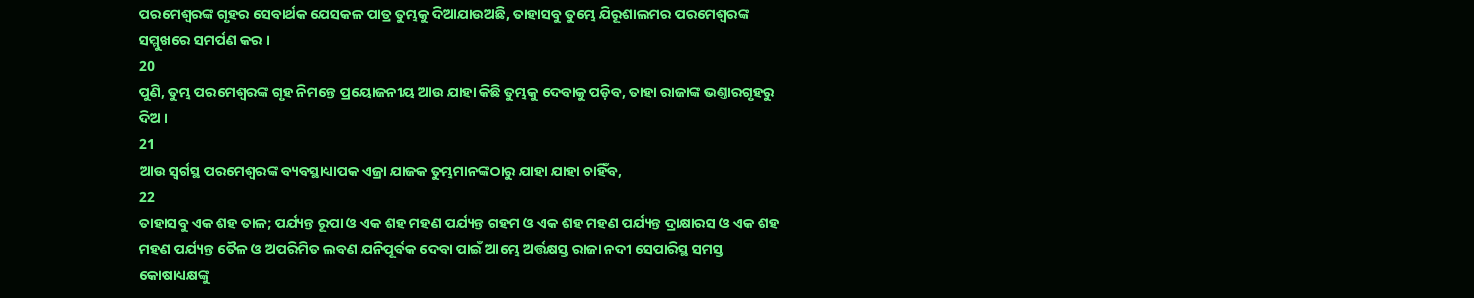ପରମେଶ୍ଵରଙ୍କ ଗୃହର ସେବାର୍ଥକ ଯେସକଳ ପାତ୍ର ତୁମ୍ଭକୁ ଦିଆଯାଉଅଛି, ତାହାସବୁ ତୁମ୍ଭେ ଯିରୂଶାଲମର ପରମେଶ୍ଵରଙ୍କ ସମ୍ମୁଖରେ ସମର୍ପଣ କର ।
20
ପୁଣି, ତୁମ୍ଭ ପରମେଶ୍ଵରଙ୍କ ଗୃହ ନିମନ୍ତେ ପ୍ରୟୋଜନୀୟ ଆଉ ଯାହା କିଛି ତୁମ୍ଭକୁ ଦେବାକୁ ପଡ଼ିବ, ତାହା ରାଜାଙ୍କ ଭଣ୍ତାରଗୃହରୁ ଦିଅ ।
21
ଆଉ ସ୍ଵର୍ଗସ୍ଥ ପରମେଶ୍ଵରଙ୍କ ବ୍ୟବସ୍ଥାଧ୍ୟାପକ ଏଜ୍ରା ଯାଜକ ତୁମ୍ଭମାନଙ୍କଠାରୁ ଯାହା ଯାହା ଚାହିଁବ,
22
ତାହାସବୁ ଏକ ଶହ ତାଳ; ପର୍ଯ୍ୟନ୍ତ ରୂପା ଓ ଏକ ଶହ ମହଣ ପର୍ଯ୍ୟନ୍ତ ଗହମ ଓ ଏକ ଶହ ମହଣ ପର୍ଯ୍ୟନ୍ତ ଦ୍ରାକ୍ଷାରସ ଓ ଏକ ଶହ ମହଣ ପର୍ଯ୍ୟନ୍ତ ତୈଳ ଓ ଅପରିମିତ ଲବଣ ଯନିପୂର୍ବକ ଦେବା ପାଇଁ ଆମ୍ଭେ ଅର୍ତ୍ତକ୍ଷସ୍ତ ରାଜା ନଦୀ ସେପାରିସ୍ଥ ସମସ୍ତ କୋଷାଧ୍ୟକ୍ଷଙ୍କୁ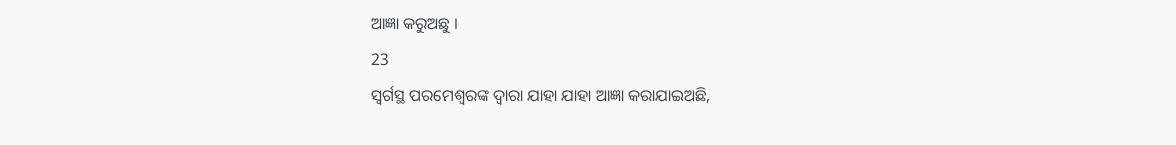ଆଜ୍ଞା କରୁଅଛୁ ।
23
ସ୍ଵର୍ଗସ୍ଥ ପରମେଶ୍ଵରଙ୍କ ଦ୍ଵାରା ଯାହା ଯାହା ଆଜ୍ଞା କରାଯାଇଅଛି,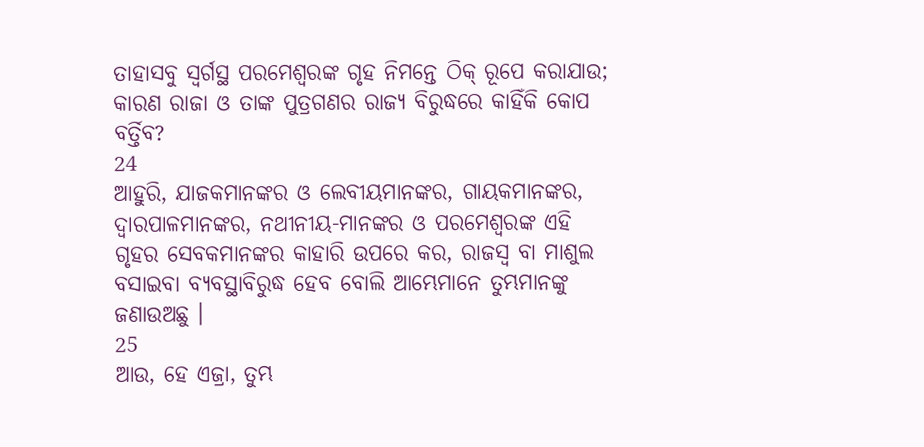ତାହାସବୁ ସ୍ଵର୍ଗସ୍ଥ ପରମେଶ୍ଵରଙ୍କ ଗୃହ ନିମନ୍ତେ ଠିକ୍ ରୂପେ କରାଯାଉ; କାରଣ ରାଜା ଓ ତାଙ୍କ ପୁତ୍ରଗଣର ରାଜ୍ୟ ବିରୁଦ୍ଧରେ କାହିଁକି କୋପ ବର୍ତ୍ତିବ?
24
ଆହୁରି, ଯାଜକମାନଙ୍କର ଓ ଲେବୀୟମାନଙ୍କର, ଗାୟକମାନଙ୍କର, ଦ୍ଵାରପାଳମାନଙ୍କର, ନଥୀନୀୟ-ମାନଙ୍କର ଓ ପରମେଶ୍ଵରଙ୍କ ଏହି ଗୃହର ସେବକମାନଙ୍କର କାହାରି ଉପରେ କର, ରାଜସ୍ଵ ବା ମାଶୁଲ ବସାଇବା ବ୍ୟବସ୍ଥାବିରୁଦ୍ଧ ହେବ ବୋଲି ଆମ୍ଭେମାନେ ତୁମ୍ଭମାନଙ୍କୁ ଜଣାଉଅଛୁ ।
25
ଆଉ, ହେ ଏଜ୍ରା, ତୁମ୍ଭ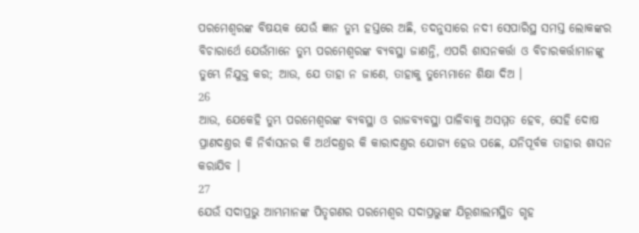ପରମେଶ୍ଵରଙ୍କ ବିଷୟକ ଯେଉଁ ଜ୍ଞାନ ତୁମ୍ଭ ହସ୍ତରେ ଅଛି, ତଦନୁସାରେ ନଦୀ ସେପାରିସ୍ଥ ସମସ୍ତ ଲୋକଙ୍କର ବିଚାରାର୍ଥେ ଯେଉଁମାନେ ତୁମ୍ଭ ପରମେଶ୍ଵରଙ୍କ ବ୍ୟବସ୍ଥା ଜାଣନ୍ତି, ଏପରି ଶାସନକର୍ତ୍ତା ଓ ବିଚାରକର୍ତ୍ତାମାନଙ୍କୁ ତୁମ୍ଭେ ନିଯୁକ୍ତ କର; ଆଉ, ଯେ ତାହା ନ ଜାଣେ, ତାହାକୁ ତୁମ୍ଭେମାନେ ଶିକ୍ଷା ଦିଅ ।
26
ଆଉ, ଯେକେହି ତୁମ୍ଭ ପରମେଶ୍ଵରଙ୍କ ବ୍ୟବସ୍ଥା ଓ ରାଜବ୍ୟବସ୍ଥା ପାଳିବାକୁ ଅସମ୍ମତ ହେବ, ସେହି ଦୋଷ ପ୍ରାଣଦଣ୍ତର କି ନିର୍ବାସନର କି ଅର୍ଥଦଣ୍ତର କି କାରାଦଣ୍ତର ଯୋଗ୍ୟ ହେଉ ପଛେ, ଯନିପୂର୍ବକ ତାହାର ଶାସନ କରାଯିବ ।
27
ଯେଉଁ ସଦାପ୍ରଭୁ ଆମ୍ଭମାନଙ୍କ ପିତୃଗଣର ପରମେଶ୍ଵର ସଦାପ୍ରଭୁଙ୍କ ଯିରୂଶାଲମସ୍ଥିତ ଗୃହ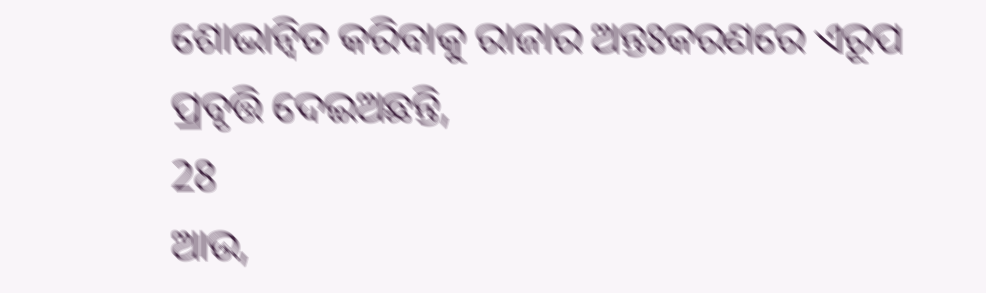ଶୋଭାନ୍ଵିତ କରିବାକୁ ରାଜାର ଅନ୍ତଃକରଣରେ ଏରୂପ ପ୍ରବୃତ୍ତି ଦେଇଅଛନ୍ତି,
28
ଆଉ,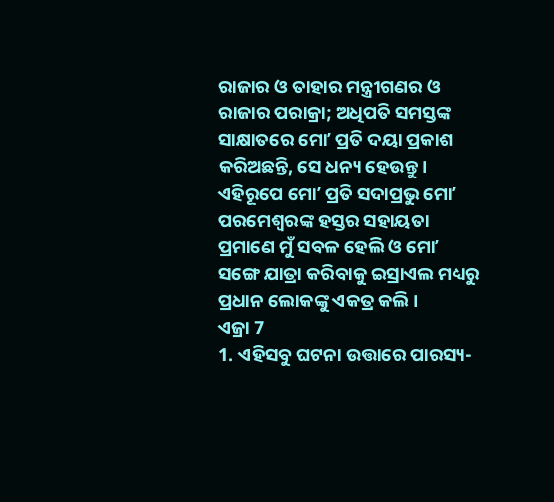ରାଜାର ଓ ତାହାର ମନ୍ତ୍ରୀଗଣର ଓ ରାଜାର ପରାକ୍ରା; ଅଧିପତି ସମସ୍ତଙ୍କ ସାକ୍ଷାତରେ ମୋʼ ପ୍ରତି ଦୟା ପ୍ରକାଶ କରିଅଛନ୍ତି, ସେ ଧନ୍ୟ ହେଉନ୍ତୁ । ଏହିରୂପେ ମୋʼ ପ୍ରତି ସଦାପ୍ରଭୁ ମୋʼ ପରମେଶ୍ଵରଙ୍କ ହସ୍ତର ସହାୟତା ପ୍ରମାଣେ ମୁଁ ସବଳ ହେଲି ଓ ମୋʼ ସଙ୍ଗେ ଯାତ୍ରା କରିବାକୁ ଇସ୍ରାଏଲ ମଧ୍ୟରୁ ପ୍ରଧାନ ଲୋକଙ୍କୁ ଏକତ୍ର କଲି ।
ଏଜ୍ରା 7
1. ଏହିସବୁ ଘଟନା ଉତ୍ତାରେ ପାରସ୍ୟ-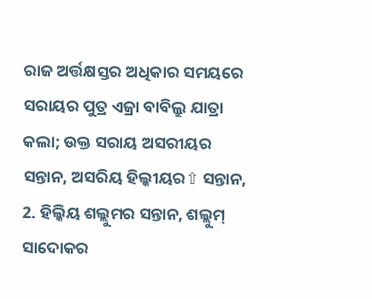ରାଜ ଅର୍ତ୍ତକ୍ଷସ୍ତର ଅଧିକାର ସମୟରେ ସରାୟର ପୁତ୍ର ଏଜ୍ରା ବାବିଲ୍ରୁ ଯାତ୍ରା କଲା; ଉକ୍ତ ସରାୟ ଅସରୀୟର ସନ୍ତାନ, ଅସରିୟ ହିଲ୍କୀୟର⇧ ସନ୍ତାନ, 2. ହିଲ୍କିୟ ଶଲ୍ଲୁମର ସନ୍ତାନ, ଶଲ୍ଲୁମ୍ ସାଦୋକର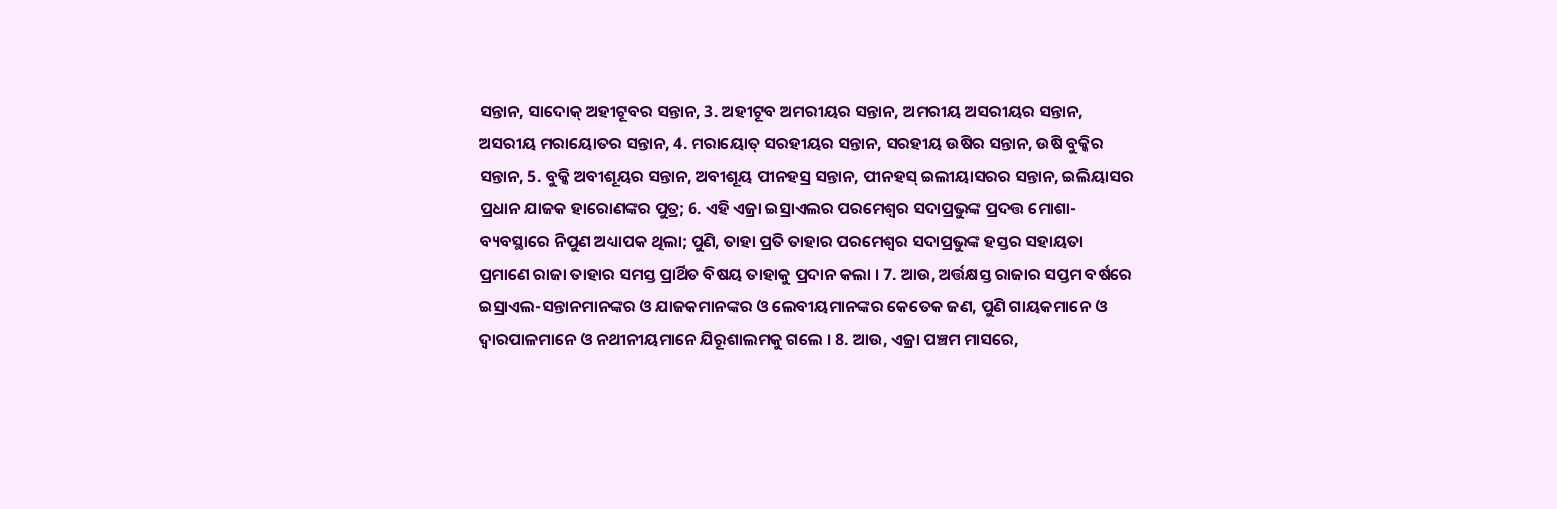ସନ୍ତାନ, ସାଦୋକ୍ ଅହୀଟୂବର ସନ୍ତାନ, 3. ଅହୀଟୂବ ଅମରୀୟର ସନ୍ତାନ, ଅମରୀୟ ଅସରୀୟର ସନ୍ତାନ, ଅସରୀୟ ମରାୟୋତର ସନ୍ତାନ, 4. ମରାୟୋତ୍ ସରହୀୟର ସନ୍ତାନ, ସରହୀୟ ଉଷିର ସନ୍ତାନ, ଉଷି ବୁକ୍କିର ସନ୍ତାନ, 5. ବୁକ୍କି ଅବୀଶୂୟର ସନ୍ତାନ, ଅବୀଶୂୟ ପୀନହସ୍ର ସନ୍ତାନ, ପୀନହସ୍ ଇଲୀୟାସରର ସନ୍ତାନ, ଇଲିୟାସର ପ୍ରଧାନ ଯାଜକ ହାରୋଣଙ୍କର ପୁତ୍ର; 6. ଏହି ଏଜ୍ରା ଇସ୍ରାଏଲର ପରମେଶ୍ଵର ସଦାପ୍ରଭୁଙ୍କ ପ୍ରଦତ୍ତ ମୋଶା-ବ୍ୟବସ୍ଥାରେ ନିପୁଣ ଅଧ୍ୟାପକ ଥିଲା; ପୁଣି, ତାହା ପ୍ରତି ତାହାର ପରମେଶ୍ଵର ସଦାପ୍ରଭୁଙ୍କ ହସ୍ତର ସହାୟତା ପ୍ରମାଣେ ରାଜା ତାହାର ସମସ୍ତ ପ୍ରାର୍ଥିତ ବିଷୟ ତାହାକୁ ପ୍ରଦାନ କଲା । 7. ଆଉ, ଅର୍ତ୍ତକ୍ଷସ୍ତ ରାଜାର ସପ୍ତମ ବର୍ଷରେ ଇସ୍ରାଏଲ-ସନ୍ତାନମାନଙ୍କର ଓ ଯାଜକମାନଙ୍କର ଓ ଲେବୀୟମାନଙ୍କର କେତେକ ଜଣ, ପୁଣି ଗାୟକମାନେ ଓ ଦ୍ଵାରପାଳମାନେ ଓ ନଥୀନୀୟମାନେ ଯିରୂଶାଲମକୁ ଗଲେ । 8. ଆଉ, ଏଜ୍ରା ପଞ୍ଚମ ମାସରେ,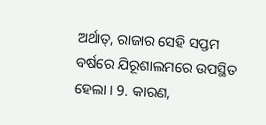ଅର୍ଥାତ୍, ରାଜାର ସେହି ସପ୍ତମ ବର୍ଷରେ ଯିରୂଶାଲମରେ ଉପସ୍ଥିତ ହେଲା । 9. କାରଣ,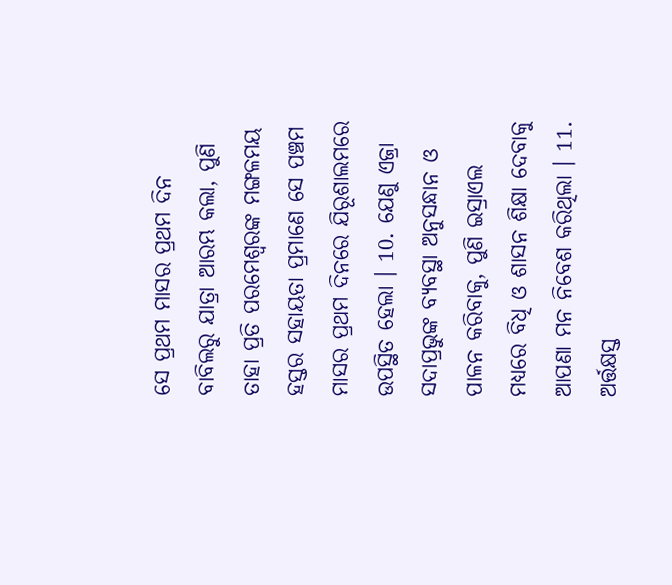ସେ ପ୍ରଥମ ମାସର ପ୍ରଥମ ଦିନ ବାବିଲରୁ ଯାତ୍ରା ଆରମ୍ଭ କଲା, ପୁଣି ତାହା ପ୍ରତି ପରମେଶ୍ଵରଙ୍କ ମଙ୍ଗଳମୟ ହସ୍ତର ସହାୟତା ପ୍ରମାଣେ ସେ ପଞ୍ଚମ ମାସର ପ୍ରଥମ ଦିନରେ ଯିରୂଶାଲମରେ ଉପସ୍ଥିତ ହେଲା । 10. ଯେଣୁ ଏଜ୍ରା ସଦାପ୍ରଭୁଙ୍କ ବ୍ୟବସ୍ଥା ଅନୁସନ୍ଧାନ ଓ ପାଳନ କରିବାକୁ, ପୁଣି ଇସ୍ରାଏଲ ମଧ୍ୟରେ ବିଧି ଓ ଶାସନ ଶିକ୍ଷା ଦେବାକୁ ଆପଣା ମନ ନିବେଶ କରିଥିଲା । 11. ଅର୍ତ୍ତକ୍ଷସ୍ତ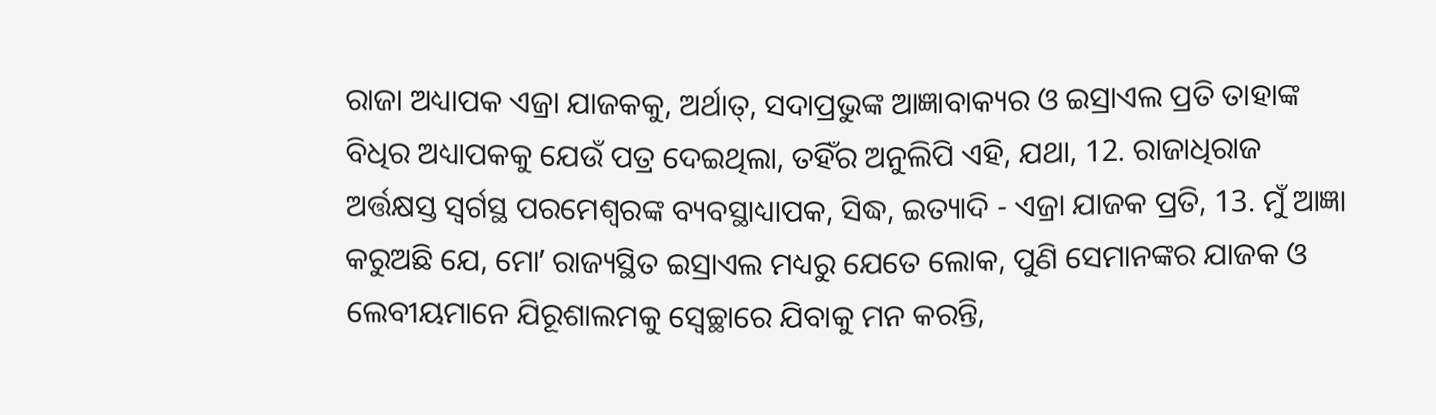ରାଜା ଅଧ୍ୟାପକ ଏଜ୍ରା ଯାଜକକୁ, ଅର୍ଥାତ୍, ସଦାପ୍ରଭୁଙ୍କ ଆଜ୍ଞାବାକ୍ୟର ଓ ଇସ୍ରାଏଲ ପ୍ରତି ତାହାଙ୍କ ବିଧିର ଅଧ୍ୟାପକକୁ ଯେଉଁ ପତ୍ର ଦେଇଥିଲା, ତହିଁର ଅନୁଲିପି ଏହି, ଯଥା, 12. ରାଜାଧିରାଜ ଅର୍ତ୍ତକ୍ଷସ୍ତ ସ୍ଵର୍ଗସ୍ଥ ପରମେଶ୍ଵରଙ୍କ ବ୍ୟବସ୍ଥାଧ୍ୟାପକ, ସିଦ୍ଧ, ଇତ୍ୟାଦି - ଏଜ୍ରା ଯାଜକ ପ୍ରତି, 13. ମୁଁ ଆଜ୍ଞା କରୁଅଛି ଯେ, ମୋʼ ରାଜ୍ୟସ୍ଥିତ ଇସ୍ରାଏଲ ମଧ୍ୟରୁ ଯେତେ ଲୋକ, ପୁଣି ସେମାନଙ୍କର ଯାଜକ ଓ ଲେବୀୟମାନେ ଯିରୂଶାଲମକୁ ସ୍ଵେଚ୍ଛାରେ ଯିବାକୁ ମନ କରନ୍ତି,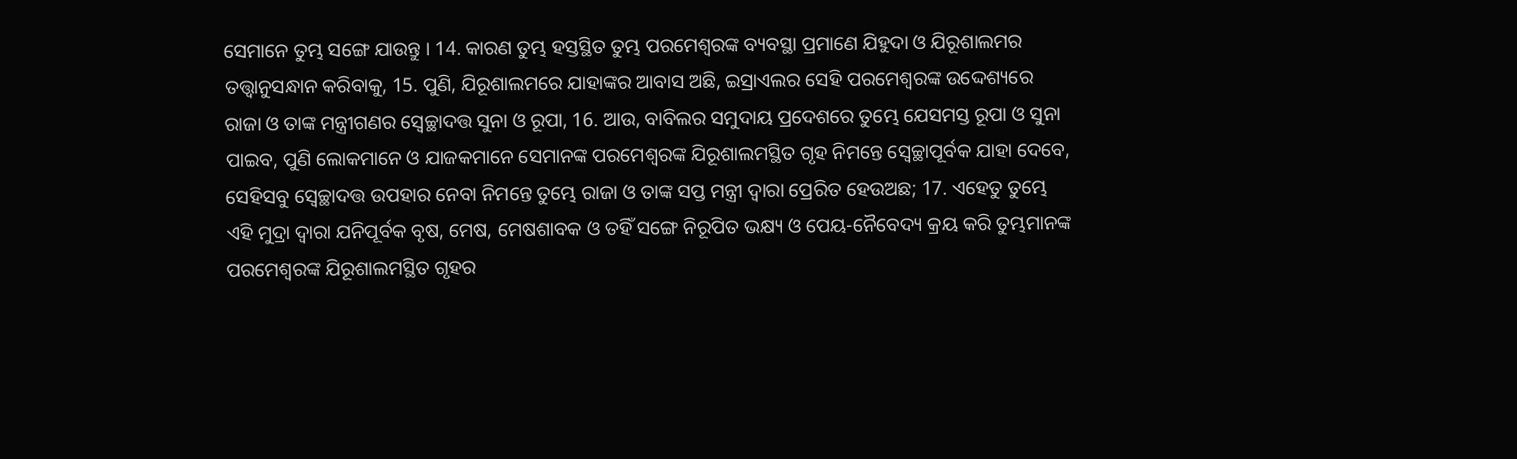ସେମାନେ ତୁମ୍ଭ ସଙ୍ଗେ ଯାଉନ୍ତୁ । 14. କାରଣ ତୁମ୍ଭ ହସ୍ତସ୍ଥିତ ତୁମ୍ଭ ପରମେଶ୍ଵରଙ୍କ ବ୍ୟବସ୍ଥା ପ୍ରମାଣେ ଯିହୁଦା ଓ ଯିରୂଶାଲମର ତତ୍ତ୍ଵାନୁସନ୍ଧାନ କରିବାକୁ, 15. ପୁଣି, ଯିରୂଶାଲମରେ ଯାହାଙ୍କର ଆବାସ ଅଛି, ଇସ୍ରାଏଲର ସେହି ପରମେଶ୍ଵରଙ୍କ ଉଦ୍ଦେଶ୍ୟରେ ରାଜା ଓ ତାଙ୍କ ମନ୍ତ୍ରୀଗଣର ସ୍ଵେଚ୍ଛାଦତ୍ତ ସୁନା ଓ ରୂପା, 16. ଆଉ, ବାବିଲର ସମୁଦାୟ ପ୍ରଦେଶରେ ତୁମ୍ଭେ ଯେସମସ୍ତ ରୂପା ଓ ସୁନା ପାଇବ, ପୁଣି ଲୋକମାନେ ଓ ଯାଜକମାନେ ସେମାନଙ୍କ ପରମେଶ୍ଵରଙ୍କ ଯିରୂଶାଲମସ୍ଥିତ ଗୃହ ନିମନ୍ତେ ସ୍ଵେଚ୍ଛାପୂର୍ବକ ଯାହା ଦେବେ, ସେହିସବୁ ସ୍ଵେଚ୍ଛାଦତ୍ତ ଉପହାର ନେବା ନିମନ୍ତେ ତୁମ୍ଭେ ରାଜା ଓ ତାଙ୍କ ସପ୍ତ ମନ୍ତ୍ରୀ ଦ୍ଵାରା ପ୍ରେରିତ ହେଉଅଛ; 17. ଏହେତୁ ତୁମ୍ଭେ ଏହି ମୁଦ୍ରା ଦ୍ଵାରା ଯନିପୂର୍ବକ ବୃଷ, ମେଷ, ମେଷଶାବକ ଓ ତହିଁ ସଙ୍ଗେ ନିରୂପିତ ଭକ୍ଷ୍ୟ ଓ ପେୟ-ନୈବେଦ୍ୟ କ୍ରୟ କରି ତୁମ୍ଭମାନଙ୍କ ପରମେଶ୍ଵରଙ୍କ ଯିରୂଶାଲମସ୍ଥିତ ଗୃହର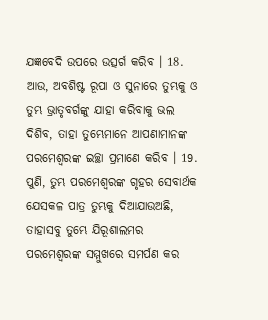ଯଜ୍ଞବେଦି ଉପରେ ଉତ୍ସର୍ଗ କରିବ । 18. ଆଉ, ଅବଶିଷ୍ଟ ରୂପା ଓ ସୁନାରେ ତୁମ୍ଭକୁ ଓ ତୁମ୍ଭ ଭ୍ରାତୃବର୍ଗଙ୍କୁ ଯାହା କରିବାକୁ ଭଲ ଦିଶିବ, ତାହା ତୁମ୍ଭେମାନେ ଆପଣାମାନଙ୍କ ପରମେଶ୍ଵରଙ୍କ ଇଚ୍ଛା ପ୍ରମାଣେ କରିବ । 19. ପୁଣି, ତୁମ୍ଭ ପରମେଶ୍ଵରଙ୍କ ଗୃହର ସେବାର୍ଥକ ଯେସକଳ ପାତ୍ର ତୁମ୍ଭକୁ ଦିଆଯାଉଅଛି, ତାହାସବୁ ତୁମ୍ଭେ ଯିରୂଶାଲମର ପରମେଶ୍ଵରଙ୍କ ସମ୍ମୁଖରେ ସମର୍ପଣ କର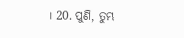। 20. ପୁଣି, ତୁମ୍ଭ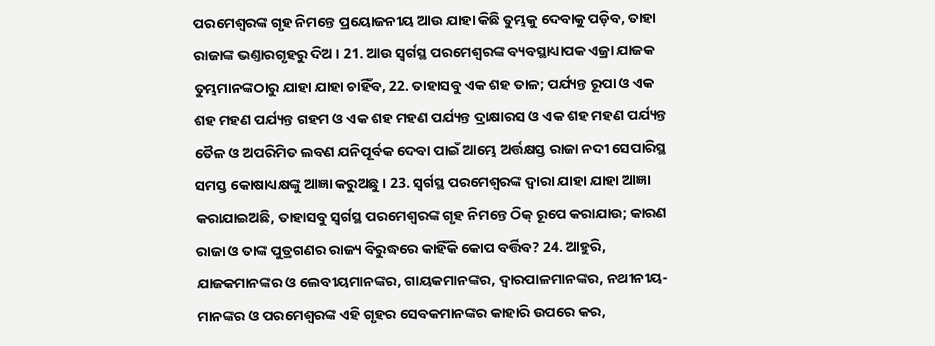ପରମେଶ୍ଵରଙ୍କ ଗୃହ ନିମନ୍ତେ ପ୍ରୟୋଜନୀୟ ଆଉ ଯାହା କିଛି ତୁମ୍ଭକୁ ଦେବାକୁ ପଡ଼ିବ, ତାହା ରାଜାଙ୍କ ଭଣ୍ତାରଗୃହରୁ ଦିଅ । 21. ଆଉ ସ୍ଵର୍ଗସ୍ଥ ପରମେଶ୍ଵରଙ୍କ ବ୍ୟବସ୍ଥାଧ୍ୟାପକ ଏଜ୍ରା ଯାଜକ ତୁମ୍ଭମାନଙ୍କଠାରୁ ଯାହା ଯାହା ଚାହିଁବ, 22. ତାହାସବୁ ଏକ ଶହ ତାଳ; ପର୍ଯ୍ୟନ୍ତ ରୂପା ଓ ଏକ ଶହ ମହଣ ପର୍ଯ୍ୟନ୍ତ ଗହମ ଓ ଏକ ଶହ ମହଣ ପର୍ଯ୍ୟନ୍ତ ଦ୍ରାକ୍ଷାରସ ଓ ଏକ ଶହ ମହଣ ପର୍ଯ୍ୟନ୍ତ ତୈଳ ଓ ଅପରିମିତ ଲବଣ ଯନିପୂର୍ବକ ଦେବା ପାଇଁ ଆମ୍ଭେ ଅର୍ତ୍ତକ୍ଷସ୍ତ ରାଜା ନଦୀ ସେପାରିସ୍ଥ ସମସ୍ତ କୋଷାଧ୍ୟକ୍ଷଙ୍କୁ ଆଜ୍ଞା କରୁଅଛୁ । 23. ସ୍ଵର୍ଗସ୍ଥ ପରମେଶ୍ଵରଙ୍କ ଦ୍ଵାରା ଯାହା ଯାହା ଆଜ୍ଞା କରାଯାଇଅଛି, ତାହାସବୁ ସ୍ଵର୍ଗସ୍ଥ ପରମେଶ୍ଵରଙ୍କ ଗୃହ ନିମନ୍ତେ ଠିକ୍ ରୂପେ କରାଯାଉ; କାରଣ ରାଜା ଓ ତାଙ୍କ ପୁତ୍ରଗଣର ରାଜ୍ୟ ବିରୁଦ୍ଧରେ କାହିଁକି କୋପ ବର୍ତ୍ତିବ? 24. ଆହୁରି, ଯାଜକମାନଙ୍କର ଓ ଲେବୀୟମାନଙ୍କର, ଗାୟକମାନଙ୍କର, ଦ୍ଵାରପାଳମାନଙ୍କର, ନଥୀନୀୟ-ମାନଙ୍କର ଓ ପରମେଶ୍ଵରଙ୍କ ଏହି ଗୃହର ସେବକମାନଙ୍କର କାହାରି ଉପରେ କର,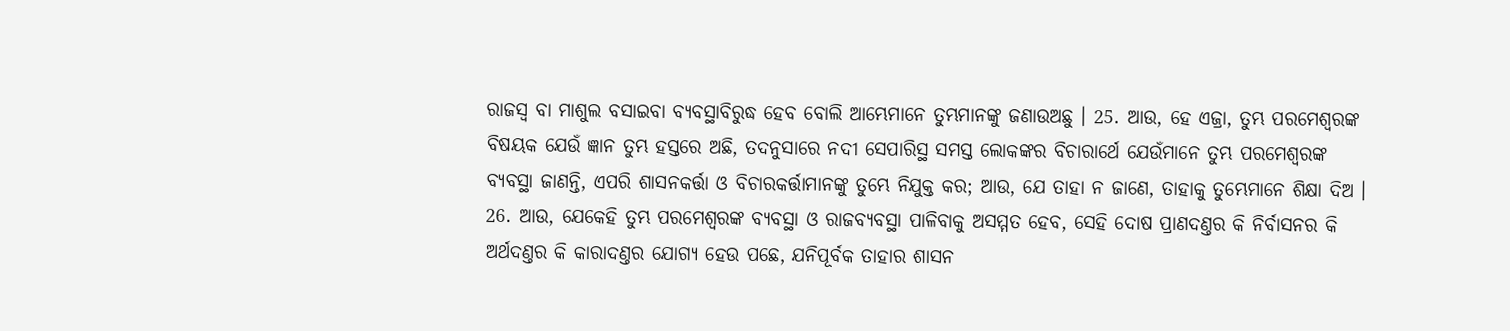ରାଜସ୍ଵ ବା ମାଶୁଲ ବସାଇବା ବ୍ୟବସ୍ଥାବିରୁଦ୍ଧ ହେବ ବୋଲି ଆମ୍ଭେମାନେ ତୁମ୍ଭମାନଙ୍କୁ ଜଣାଉଅଛୁ । 25. ଆଉ, ହେ ଏଜ୍ରା, ତୁମ୍ଭ ପରମେଶ୍ଵରଙ୍କ ବିଷୟକ ଯେଉଁ ଜ୍ଞାନ ତୁମ୍ଭ ହସ୍ତରେ ଅଛି, ତଦନୁସାରେ ନଦୀ ସେପାରିସ୍ଥ ସମସ୍ତ ଲୋକଙ୍କର ବିଚାରାର୍ଥେ ଯେଉଁମାନେ ତୁମ୍ଭ ପରମେଶ୍ଵରଙ୍କ ବ୍ୟବସ୍ଥା ଜାଣନ୍ତି, ଏପରି ଶାସନକର୍ତ୍ତା ଓ ବିଚାରକର୍ତ୍ତାମାନଙ୍କୁ ତୁମ୍ଭେ ନିଯୁକ୍ତ କର; ଆଉ, ଯେ ତାହା ନ ଜାଣେ, ତାହାକୁ ତୁମ୍ଭେମାନେ ଶିକ୍ଷା ଦିଅ । 26. ଆଉ, ଯେକେହି ତୁମ୍ଭ ପରମେଶ୍ଵରଙ୍କ ବ୍ୟବସ୍ଥା ଓ ରାଜବ୍ୟବସ୍ଥା ପାଳିବାକୁ ଅସମ୍ମତ ହେବ, ସେହି ଦୋଷ ପ୍ରାଣଦଣ୍ତର କି ନିର୍ବାସନର କି ଅର୍ଥଦଣ୍ତର କି କାରାଦଣ୍ତର ଯୋଗ୍ୟ ହେଉ ପଛେ, ଯନିପୂର୍ବକ ତାହାର ଶାସନ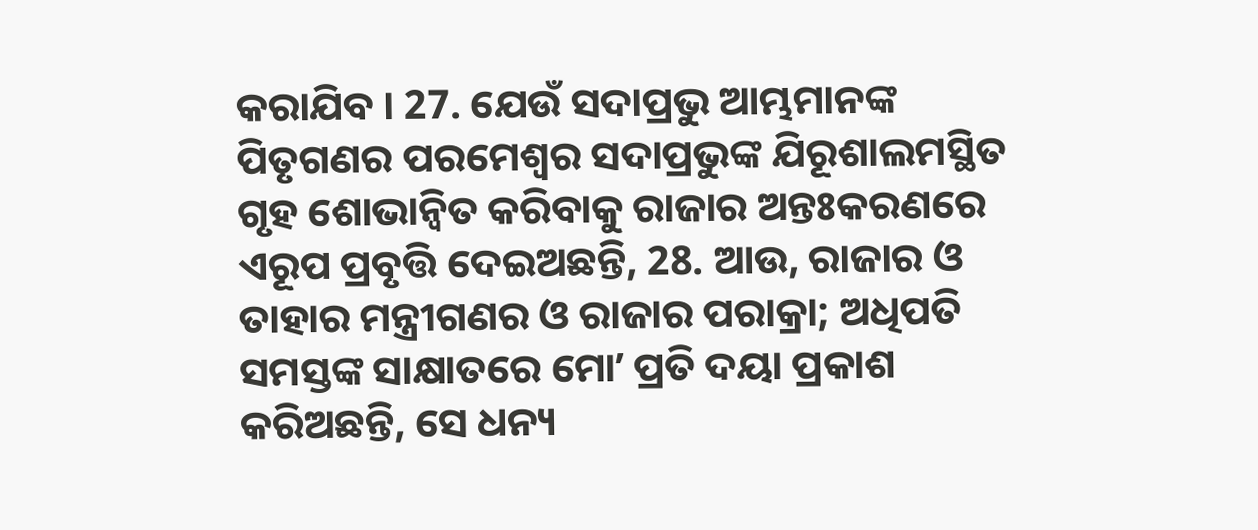କରାଯିବ । 27. ଯେଉଁ ସଦାପ୍ରଭୁ ଆମ୍ଭମାନଙ୍କ ପିତୃଗଣର ପରମେଶ୍ଵର ସଦାପ୍ରଭୁଙ୍କ ଯିରୂଶାଲମସ୍ଥିତ ଗୃହ ଶୋଭାନ୍ଵିତ କରିବାକୁ ରାଜାର ଅନ୍ତଃକରଣରେ ଏରୂପ ପ୍ରବୃତ୍ତି ଦେଇଅଛନ୍ତି, 28. ଆଉ, ରାଜାର ଓ ତାହାର ମନ୍ତ୍ରୀଗଣର ଓ ରାଜାର ପରାକ୍ରା; ଅଧିପତି ସମସ୍ତଙ୍କ ସାକ୍ଷାତରେ ମୋʼ ପ୍ରତି ଦୟା ପ୍ରକାଶ କରିଅଛନ୍ତି, ସେ ଧନ୍ୟ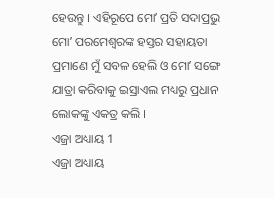ହେଉନ୍ତୁ । ଏହିରୂପେ ମୋʼ ପ୍ରତି ସଦାପ୍ରଭୁ ମୋʼ ପରମେଶ୍ଵରଙ୍କ ହସ୍ତର ସହାୟତା ପ୍ରମାଣେ ମୁଁ ସବଳ ହେଲି ଓ ମୋʼ ସଙ୍ଗେ ଯାତ୍ରା କରିବାକୁ ଇସ୍ରାଏଲ ମଧ୍ୟରୁ ପ୍ରଧାନ ଲୋକଙ୍କୁ ଏକତ୍ର କଲି ।
ଏଜ୍ରା ଅଧ୍ୟାୟ 1
ଏଜ୍ରା ଅଧ୍ୟାୟ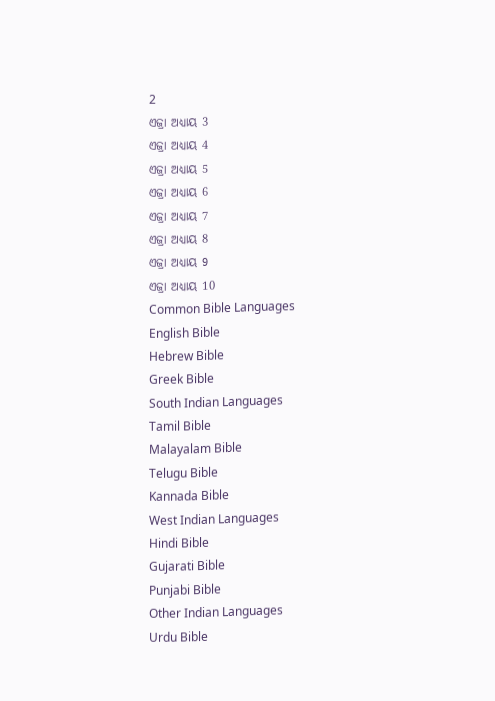2
ଏଜ୍ରା ଅଧ୍ୟାୟ 3
ଏଜ୍ରା ଅଧ୍ୟାୟ 4
ଏଜ୍ରା ଅଧ୍ୟାୟ 5
ଏଜ୍ରା ଅଧ୍ୟାୟ 6
ଏଜ୍ରା ଅଧ୍ୟାୟ 7
ଏଜ୍ରା ଅଧ୍ୟାୟ 8
ଏଜ୍ରା ଅଧ୍ୟାୟ 9
ଏଜ୍ରା ଅଧ୍ୟାୟ 10
Common Bible Languages
English Bible
Hebrew Bible
Greek Bible
South Indian Languages
Tamil Bible
Malayalam Bible
Telugu Bible
Kannada Bible
West Indian Languages
Hindi Bible
Gujarati Bible
Punjabi Bible
Other Indian Languages
Urdu Bible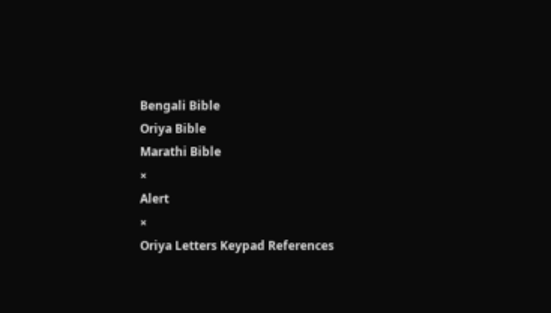Bengali Bible
Oriya Bible
Marathi Bible
×
Alert
×
Oriya Letters Keypad References